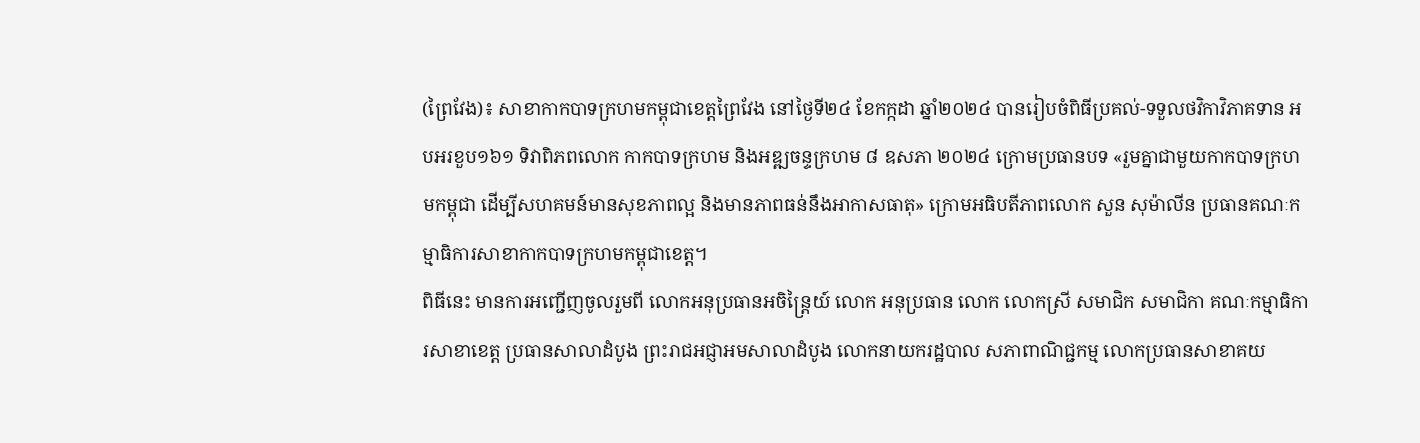(ព្រៃវែង)៖ សាខាកាកបាទក្រហមកម្ពុជាខេត្តព្រៃវែង នៅថ្ងៃទី២៤ ខែកក្កដា ឆ្នាំ២០២៤ បានរៀបចំពិធីប្រគល់-ទទួលថវិកាវិភាគទាន អបអរខួប១៦១ ទិវាពិភពលោក កាកបាទក្រហម និងអឌ្ឍចន្ទក្រហម ៨ ឧសភា ២០២៤ ក្រោមប្រធានបទ «រួមគ្នាជាមួយកាកបាទក្រហមកម្ពុជា ដើម្បីសហគមន៍មានសុខភាពល្អ និងមានភាពធន់នឹងអាកាសធាតុ» ក្រោមអធិបតីភាពលោក សួន សុម៉ាលីន ប្រធានគណៈកម្មាធិការសាខាកាកបាទក្រហមកម្ពុជាខេត្ត។
ពិធីនេះ មានការអញ្ជើញចូលរួមពី លោកអនុប្រធានអចិន្រ្តៃយ៍ លោក អនុប្រធាន លោក លោកស្រី សមាជិក សមាជិកា គណៈកម្មាធិការសាខាខេត្ត ប្រធានសាលាដំបូង ព្រះរាជអជ្ញាអមសាលាដំបូង លោកនាយករដ្ឋបាល សភាពាណិជ្ជកម្ម លោកប្រធានសាខាគយ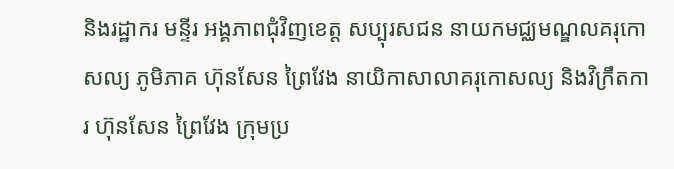និងរដ្ឋាករ មន្ទីរ អង្គភាពជុំវិញខេត្ត សប្បុរសជន នាយកមជ្ឈមណ្ឌលគរុកោសល្យ ភូមិភាគ ហ៊ុនសែន ព្រៃវែង នាយិកាសាលាគរុកោសល្យ និងវិក្រឹតការ ហ៊ុនសែន ព្រៃវែង ក្រុមប្រ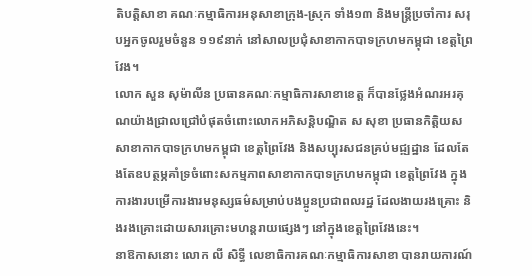តិបត្តិសាខា គណៈកម្មាធិការអនុសាខាក្រុង-ស្រុក ទាំង១៣ និងមន្ត្រីប្រចាំការ សរុបអ្នកចូលរួមចំនួន ១១៩នាក់ នៅសាលប្រជុំសាខាកាកបាទក្រហមកម្ពុជា ខេត្តព្រៃវែង។
លោក សួន សុម៉ាលីន ប្រធានគណៈកម្មាធិការសាខាខេត្ត ក៏បានថ្លែងអំណរអរគុណយ៉ាងជ្រាលជ្រៅបំផុតចំពោះលោកអភិសន្តិបណ្ឌិត ស សុខា ប្រធានកិត្តិយសសាខាកាកបាទក្រហមកម្ពុជា ខេត្តព្រៃវែង និងសប្បុរសជនគ្រប់មជ្ឍដ្ឋាន ដែលតែងតែឧបត្ថម្ភគាំទ្រចំពោះសកម្មភាពសាខាកាកបាទក្រហមកម្ពុជា ខេត្តព្រៃវែង ក្នុងការងារបម្រើការងារមនុស្សធម៌សម្រាប់បងប្អូនប្រជាពលរដ្ឋ ដែលងាយរងគ្រោះ និងរងគ្រោះដោយសារគ្រោះមហន្តរាយផ្សេងៗ នៅក្នុងខេត្តព្រៃវែងនេះ។
នាឱកាសនោះ លោក លី សិទី្ធ លេខាធិការគណៈកម្មាធិការសាខា បានរាយការណ៍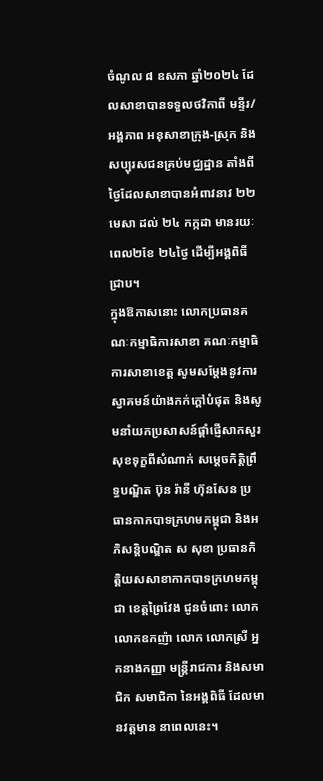ចំណូល ៨ ឧសភា ឆ្នាំ២០២៤ ដែលសាខាបានទទួលថវិកាពី មន្ទីរ/អង្គភាព អនុសាខាក្រុង-ស្រុក និងសប្បុរសជនគ្រប់មជ្ឈដ្ឋាន តាំងពីថ្ងៃដែលសាខាបានអំពាវនាវ ២២ មេសា ដល់ ២៤ កក្កដា មានរយៈពេល២ខែ ២៤ថ្ងៃ ដើម្បីអង្គពិធីជ្រាប។
ក្នុងឱកាសនោះ លោកប្រធានគណៈកម្មាធិការសាខា គណៈកម្មាធិការសាខាខេត្ត សូមសម្តែងនូវការស្វាគមន៍យ៉ាងកក់ក្តៅបំផុត និងសូមនាំយកប្រសាសន៍ផ្តាំផ្ញើសាកសួរសុខទុក្ខពីសំណាក់ សម្តេចកិត្តិព្រឹទ្ធបណ្ឌិត ប៊ុន រ៉ានី ហ៊ុនសែន ប្រធានកាកបាទក្រហមកម្ពុជា និងអភិសន្តិបណ្ឌិត ស សុខា ប្រធានកិត្តិយសសាខាកាកបាទក្រហមកម្ពុជា ខេត្តព្រៃវែង ជូនចំពោះ លោក លោកឧកញ៉ា លោក លោកស្រី អ្នកនាងកញ្ញា មន្ត្រីរាជការ និងសមាជិក សមាជិកា នៃអង្គពិធី ដែលមានវត្តមាន នាពេលនេះ។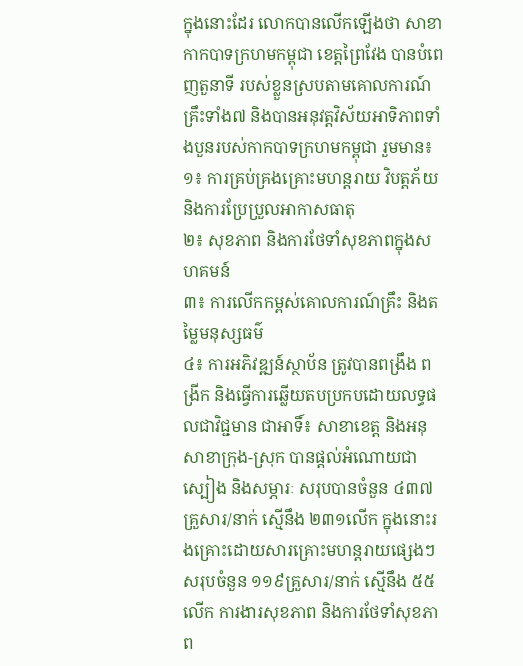ក្នុងនោះដែរ លោកបានលើកឡើងថា សាខាកាកបាទក្រហមកម្ពុជា ខេត្តព្រៃវែង បានបំពេញតួនាទី របស់ខ្លួនស្របតាមគោលការណ៍គ្រឹះទាំង៧ និងបានអនុវត្តវិស័យអាទិភាពទាំងបួនរបស់កាកបាទក្រហមកម្ពុជា រួមមាន៖
១៖ ការគ្រប់គ្រងគ្រោះមហន្តរាយ វិបត្តភ័យ និងការប្រែប្រួលអាកាសធាតុ
២៖ សុខភាព និងការថែទាំសុខភាពក្នុងសហគមន៍
៣៖ ការលើកកម្ពស់គោលការណ៍គ្រឹះ និងតម្លៃមនុស្សធម៌
៤៖ ការអភិវឌ្ឍន៍ស្ថាប័ន ត្រូវបានពង្រឹង ពង្រីក និងធ្វើការឆ្លើយតបប្រកបដោយលទ្ធផលជាវិជ្ជមាន ជាអាទិ៍៖ សាខាខេត្ត និងអនុសាខាក្រុង-ស្រុក បានផ្តល់អំណោយជាស្បៀង និងសម្ភារៈ សរុបបានចំនួន ៤៣៧គ្រួសារ/នាក់ ស្មើនឹង ២៣១លើក ក្នុងនោះរងគ្រោះដោយសារគ្រោះមហន្តរាយផ្សេងៗ សរុបចំនួន ១១៩គ្រួសារ/នាក់ ស្មើនឹង ៥៥លើក ការងារសុខភាព និងការថែទាំសុខភាព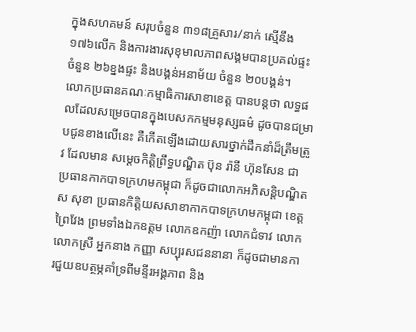ក្នុងសហគមន៍ សរុបចំនួន ៣១៨គ្រួសារ/នាក់ ស្មើនឹង ១៧៦លើក និងការងារសុខុមាលភាពសង្គមបានប្រគល់ផ្ទះ ចំនួន ២៦ខ្នងផ្ទះ និងបង្គន់អនាម័យ ចំនួន ២០បង្គន់។
លោកប្រធានគណៈកម្មាធិការសាខាខេត្ត បានបន្តថា លទ្ធផលដែលសម្រេចបានក្នុងបេសកកម្មមនុស្សធម៌ ដូចបានជម្រាបជូនខាងលើនេះ គឺកើតឡើងដោយសារថ្នាក់ដឹកនាំដ៏ត្រឹមត្រូវ ដែលមាន សម្តេចកិត្តិព្រឹទ្ធបណ្ឌិត ប៊ុន រ៉ានី ហ៊ុនសែន ជាប្រធានកាកបាទក្រហមកម្ពុជា ក៏ដូចជាលោកអភិសន្តិបណ្ឌិត ស សុខា ប្រធានកិត្តិយសសាខាកាកបាទក្រហមកម្ពុជា ខេត្តព្រៃវែង ព្រមទាំងឯកឧត្តម លោកឧកញ៉ា លោកជំទាវ លោក លោកស្រី អ្នកនាង កញ្ញា សប្បុរសជននានា ក៏ដូចជាមានការជួយឧបត្ថម្ភគាំទ្រពីមន្ទីរអង្គភាព និង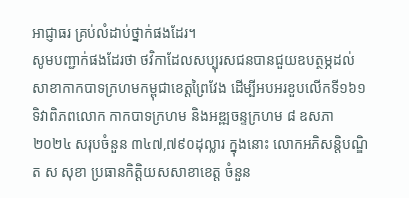អាជ្ញាធរ គ្រប់លំដាប់ថ្នាក់ផងដែរ។
សូមបញ្ជាក់ផងដែរថា ថវិកាដែលសប្បុរសជនបានជួយឧបត្ថម្ភដល់សាខាកាកបាទក្រហមកម្ពុជាខេត្តព្រៃវែង ដើម្បីអបអរខួបលើកទី១៦១ ទិវាពិភពលោក កាកបាទក្រហម និងអឌ្ឍចន្ទក្រហម ៨ ឧសភា ២០២៤ សរុបចំនួន ៣៤៧,៧៩០ដុល្លារ ក្នុងនោះ លោកអភិសន្តិបណ្ឌិត ស សុខា ប្រធានកិតិ្តយសសាខាខេត្ត ចំនួន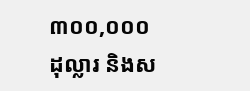៣០០,០០០ដុល្លារ និងស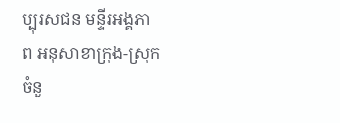ប្បុរសជន មន្ទីរអង្គភាព អនុសាខាក្រុង-ស្រុក ចំនួ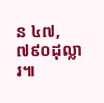ន ៤៧,៧៩០ដុល្លារ៕